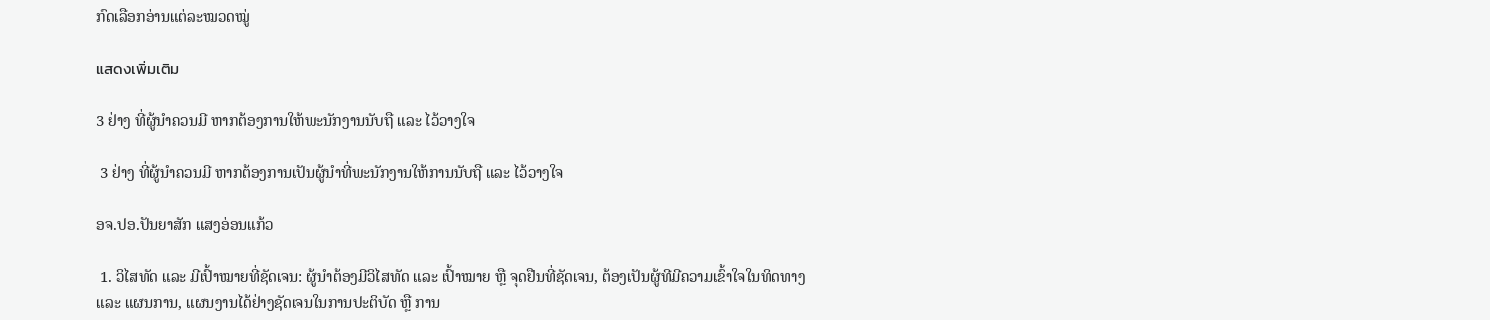ກົດເລືອກອ່ານແຕ່ລະໝວດໝູ່

แสดงเพิ่มเติม

3 ຢ່າງ ທີ່ຜູ້ນຳຄວນມີ ຫາກຕ້ອງການໃຫ້ພະນັກງານນັບຖື ແລະ ໄວ້ວາງໃຈ

 3 ຢ່າງ ທີ່ຜູ້ນຳຄວນມີ ຫາກຕ້ອງການເປັນຜູ້ນຳທີ່ພະນັກງານໃຫ້ການນັບຖື ແລະ ໄວ້ວາງໃຈ

ອຈ.ປອ.ປັນຍາສັກ ແສງອ່ອນແກ້ວ

 1. ວິໄສທັດ ແລະ ມີເປົ້າໝາຍທີ່ຊັດເຈນ: ຜູ້ນຳຕ້ອງມີວິໄສທັດ ແລະ ເປົ້າໝາຍ ຫຼື ຈຸດຢືນທີ່ຊັດເຈນ, ຕ້ອງເປັນຜູ້ທີມີຄວາມເຂົ້າໃຈໃນທິດທາງ ແລະ ແຜນການ, ແຜນງານໄດ້ຢ່າງຊັດເຈນໃນການປະຕິບັດ ຫຼື ການ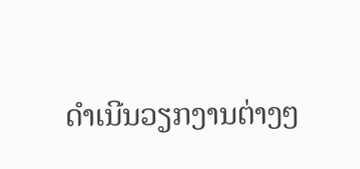ດຳເນີນວຽກງານຕ່າງໆ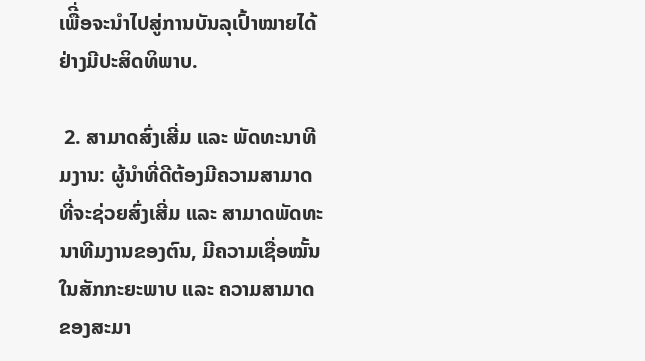ເພືີ່ອຈະນຳໄປສູ່ການບັນລຸເປົ້າໝາຍໄດ້ຢ່າງມີປະສິດທິພາບ.

 2. ສາມາດສົ່ງເສີ່ມ ແລະ ພັດທະນາທີມງານ: ຜູ້ນຳທີ່ດີຕ້ອງມີຄວາມສາມາດທີ່ຈະຊ່ວຍສົ່ງເສີ່ມ ແລະ ສາມາດພັດທະນາທີມງານຂອງຕົນ, ມີຄວາມເຊື່ອໝັ້ນໃນສັກກະຍະພາບ ແລະ ຄວາມສາມາດຂອງສະມາ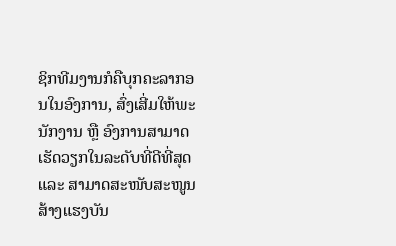ຊິກທີມງານກໍຄືບຸກຄະລາກອນໃນອົງການ, ສົ່ງເສີ່ມໃຫ້ພະນັກງານ ຫຼື ອົງການສາມາດເຮັດວຽກໃນລະດັບທີ່ດີທີ່ສຸດ ແລະ ສາມາດສະໜັບສະໜູນ ສ້າງແຮງບັນ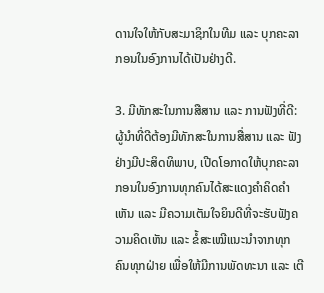ດານໃຈໃຫ້ກັບສະມາຊິກໃນທີມ ແລະ ບຸກຄະລາກອນໃນອົງການໄດ້ເປັນຢ່າງດີ.

3. ມີທັກສະໃນການສືສານ ແລະ ການຟັງທີ່ດີ: ຜູ້ນໍາທີ່ດີຕ້ອງມີທັກສະໃນການສື່ສານ ແລະ ຟັງຢ່າງມີປະສິດທິພາບ, ເປີດໂອກາດໃຫ້ບຸກຄະລາກອນໃນອົງການທຸກຄົນໄດ້ສະແດງຄຳຄິດຄຳເຫັນ ແລະ ມີຄວາມເຕັມໃຈຍິນດີທີ່ຈະຮັບຟັງຄວາມຄິດເຫັນ ແລະ ຂໍ້ສະເໝີແນະນຳຈາກທຸກຄົນທຸກຝ່າຍ ເພື່ອໃຫ້ມີການພັດທະນາ ແລະ ເຕີ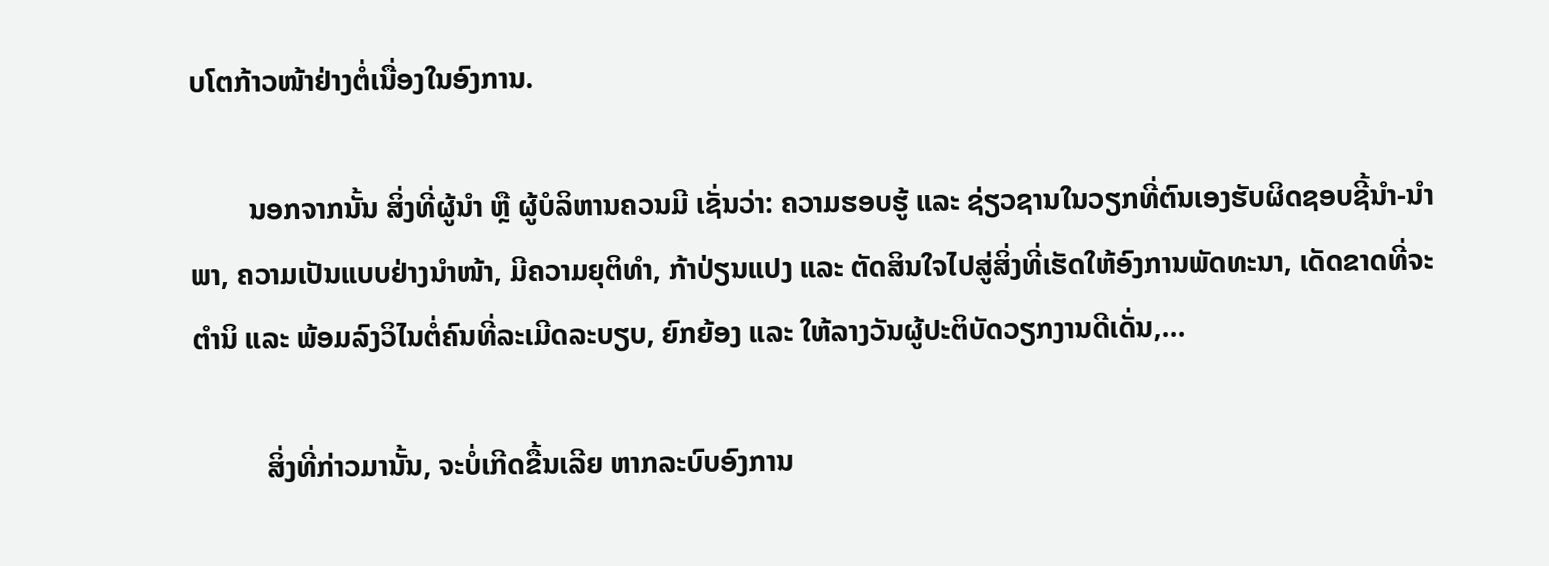ບໂຕກ້າວໜ້າຢ່າງຕໍ່ເນື່ອງໃນອົງການ.

        ນອກຈາກນັ້ນ ສິ່ງທີ່ຜູ້ນໍາ ຫຼື ຜູ້ບໍລິຫານຄວນມີ ເຊັ່ນວ່າ: ຄວາມຮອບຮູ້ ແລະ ຊ່ຽວຊານໃນວຽກທີ່ຕົນເອງຮັບຜິດຊອບຊີ້ນຳ-ນຳພາ, ຄວາມເປັນແບບຢ່າງນໍາໜ້າ, ມີຄວາມຍຸຕິທຳ, ກ້າປ່ຽນແປງ ແລະ ຕັດສິນໃຈໄປສູ່ສິ່ງທີ່ເຮັດໃຫ້ອົງການພັດທະນາ, ເດັດຂາດທີ່ຈະຕຳນິ ແລະ ພ້ອມລົງວິໄນຕໍ່ຄົນທີ່ລະເມີດລະບຽບ, ຍົກຍ້ອງ ແລະ ໃຫ້ລາງວັນຜູ້ປະຕິບັດວຽກງານດີເດັ່ນ,...

          ສິ່ງທີ່ກ່າວມານັ້ນ, ຈະບໍ່ເກີດຂື້ນເລີຍ ຫາກລະບົບອົງການ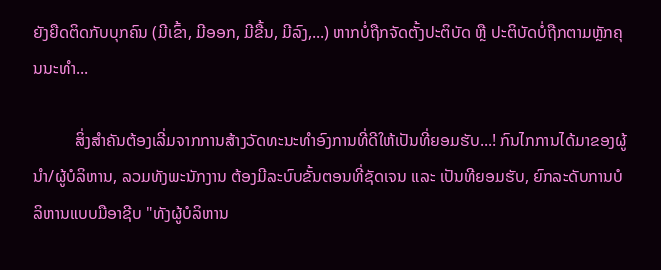ຍັງຍືດຕິດກັບບຸກຄົນ (ມີເຂົ້າ, ມີອອກ, ມີຂື້ນ, ມີລົງ,...) ຫາກບໍ່ຖືກຈັດຕັ້ງປະຕິບັດ ຫຼື ປະຕິບັດບໍ່ຖືກຕາມຫຼັກຄຸນນະທຳ...

          ສິ່ງສຳຄັນຕ້ອງເລີ່ມຈາກການສ້າງວັດທະນະທຳອົງການທີ່ດີໃຫ້ເປັນທີ່ຍອມຮັບ...! ກົນໄກການໄດ້ມາຂອງຜູ້ນໍາ/ຜູ້ບໍລິຫານ, ລວມທັງພະນັກງານ ຕ້ອງມີລະບົບຂັ້ນຕອນທີ່ຊັດເຈນ ແລະ ເປັນທີຍອມຮັບ, ຍົກລະດັບການບໍລິຫານແບບມືອາຊີບ "ທັງຜູ້ບໍລິຫານ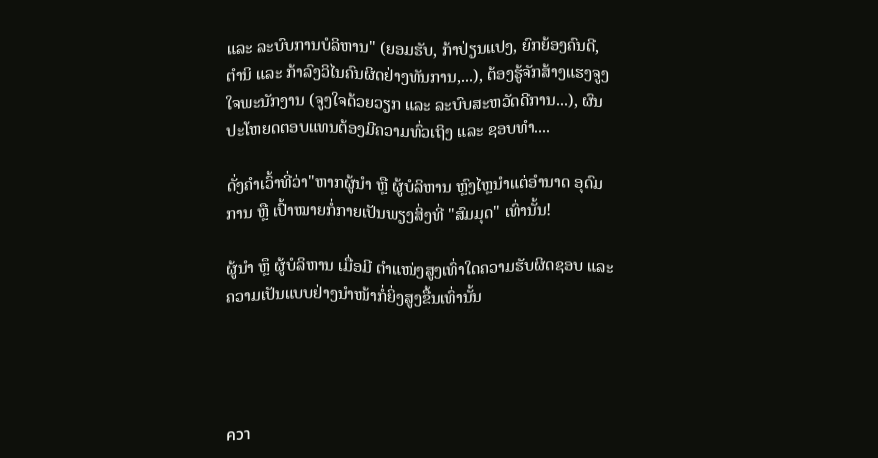ແລະ ລະບົບການບໍລິຫານ" (ຍອມຮັບ, ກ້າປ່ຽນແປງ, ຍົກຍ້ອງຄົນດີ, ຕໍານິ ແລະ ກ້າລົງວິໄນຄົນຜິດຢ່າງທັນການ,...), ຕ້ອງຮູ້ຈັກສ້າງແຮງຈູງໃຈພະນັກງານ (ຈູງໃຈດ້ວຍວຽກ ແລະ ລະບົບສະຫວັດດີການ...), ຜົນປະໂຫຍດຕອບແທນຕ້ອງມີຄວາມທົ່ວເຖິງ ແລະ ຊອບທຳ....

ດັ່ງຄຳເວົ້າທີ່ວ່າ"ຫາກຜູ້ນຳ ຫຼື ຜູ້ບໍລິຫານ ຫຼົງໄຫຼນໍາແຕ່ອຳນາດ ອຸດົມການ ຫຼື ເປົ້າໝາຍກໍ່ກາຍເປັນພຽງສິ່ງທີ່ "ສົມມຸດ" ເທົ່ານັ້ນ!

ຜູ້ນຳ ຫຼຶ ຜູ້ບໍລິຫານ ເມື່ອມີ ຕໍາແໜ່ງສູງເທົ່າໃດຄວາມຮັບຜິດຊອບ ແລະ ຄວາມເປັນແບບຢ່າງນໍາໜ້າກໍ່ຍິ່ງສູງຂື້ນເທົ່ານັ້ນ




ควา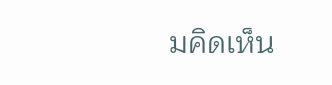มคิดเห็น